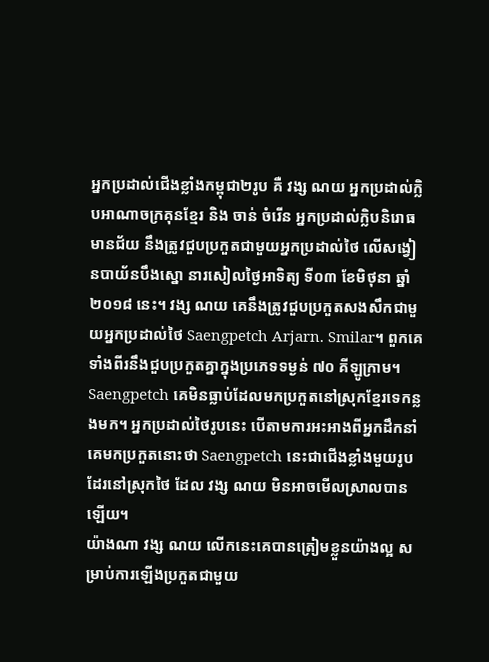អ្នកប្រដាល់ជើងខ្លាំងកម្ពុជា២រូប គឺ វង្ស ណយ អ្នកប្រដាល់ក្លិបអាណាចក្រគុនខ្មែរ និង ចាន់ ចំរើន អ្នកប្រដាល់ក្លិបនិរោធមានជ័យ នឹងត្រូវជួបប្រកួតជាមួយអ្នកប្រដាល់ថៃ លើសង្វៀនបាយ័នបឹងស្នោ នារសៀលថ្ងៃអាទិត្យ ទី០៣ ខែមិថុនា ឆ្នាំ២០១៨ នេះ។ វង្ស ណយ គេនឹងត្រូវជួបប្រកួតសងសឹកជាមួយអ្នកប្រដាល់ថៃ Saengpetch Arjarn. Smilar។ ពួកគេទាំងពីរនឹងជួបប្រកួតគ្នាក្នុងប្រភេទទម្ងន់ ៧០ គីឡូក្រាម។ Saengpetch គេមិនធ្លាប់ដែលមកប្រកួតនៅស្រុកខ្មែរទេកន្លងមក។ អ្នកប្រដាល់ថៃរូបនេះ បើតាមការអះអាងពីអ្នកដឹកនាំគេមកប្រកួតនោះថា Saengpetch នេះជាជើងខ្លាំងមួយរូបដែរនៅស្រុកថៃ ដែល វង្ស ណយ មិនអាចមើលស្រាលបានឡើយ។
យ៉ាងណា វង្ស ណយ លើកនេះគេបានត្រៀមខ្លួនយ៉ាងល្អ សម្រាប់ការឡើងប្រកួតជាមួយ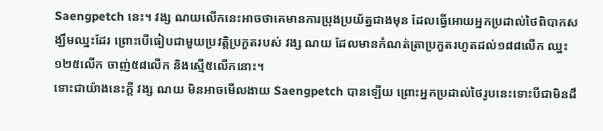Saengpetch នេះ។ វង្ស ណយលើកនេះអាចថាគេមានការប្រុងប្រយ័ត្នជាងមុន ដែលធ្វើអោយអ្នកប្រដាល់ថៃពិបាកសង្ឃឹមឈ្នះដែរ ព្រោះបើធៀបជាមួយប្រវត្តិប្រកួតរបស់ វង្ស ណយ ដែលមានកំណត់ត្រាប្រកួតរហូតដល់១៨៨លើក ឈ្នះ១២៥លើក ចាញ់៥៨លើក និងស្មើ៥លើកនោះ។
ទោះជាយ៉ាងនេះក្តី វង្ស ណយ មិនអាចមើលងាយ Saengpetch បានឡើយ ព្រោះអ្នកប្រដាល់ថៃរូបនេះទោះបីជាមិនដឹ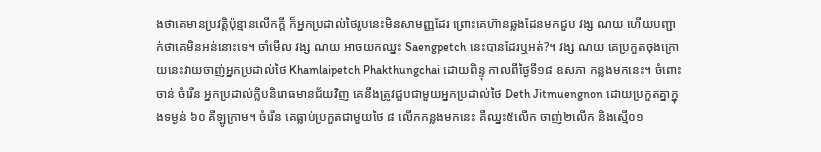ងថាគេមានប្រវត្តិប៉ុន្មានលើកក្តី ក៏អ្នកប្រដាល់ថៃរូបនេះមិនសាមញ្ញដែរ ព្រោះគេហ៊ានឆ្លងដែនមកជួប វង្ស ណយ ហើយបញ្ជាក់ថាគេមិនអន់នោះទេ។ ចាំមើល វង្ស ណយ អាចយកឈ្នះ Saengpetch នេះបានដែរឬអត់?។ វង្ស ណយ គេប្រកួតចុងក្រោយនេះវាយចាញ់អ្នកប្រដាល់ថៃ Khamlaipetch Phakthungchai ដោយពិន្ទុ កាលពីថ្ងៃទី១៨ ឧសភា កន្លងមកនេះ។ ចំពោះ ចាន់ ចំរើន អ្នកប្រដាល់ក្លិបនិរោធមានជ័យវិញ គេនឹងត្រូវជួបជាមួយអ្នកប្រដាល់ថៃ Deth Jitmuengnon ដោយប្រកួតគ្នាក្នុងទម្ងន់ ៦០ គីឡូក្រាម។ ចំរើន គេធ្លាប់ប្រកួតជាមួយថៃ ៨ លើកកន្លងមកនេះ គឺឈ្នះ៥លើក ចាញ់២លើក និងស្មើ០១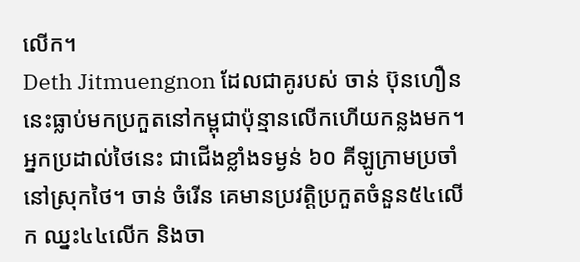លើក។
Deth Jitmuengnon ដែលជាគូរបស់ ចាន់ ប៊ុនហឿន នេះធ្លាប់មកប្រកួតនៅកម្ពុជាប៉ុន្មានលើកហើយកន្លងមក។ អ្នកប្រដាល់ថៃនេះ ជាជើងខ្លាំងទម្ងន់ ៦០ គីឡូក្រាមប្រចាំនៅស្រុកថៃ។ ចាន់ ចំរើន គេមានប្រវត្តិប្រកួតចំនួន៥៤លើក ឈ្នះ៤៤លើក និងចា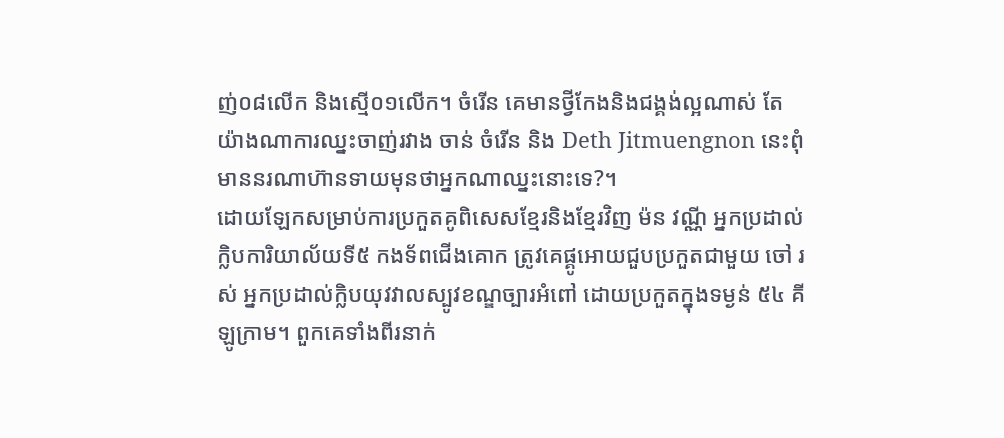ញ់០៨លើក និងស្មើ០១លើក។ ចំរើន គេមានថ្វីកែងនិងជង្គង់ល្អណាស់ តែយ៉ាងណាការឈ្នះចាញ់រវាង ចាន់ ចំរើន និង Deth Jitmuengnon នេះពុំមាននរណាហ៊ានទាយមុនថាអ្នកណាឈ្នះនោះទេ?។
ដោយឡែកសម្រាប់ការប្រកួតគូពិសេសខ្មែរនិងខ្មែរវិញ ម៉ន វណ្ណី អ្នកប្រដាល់ក្លិបការិយាល័យទី៥ កងទ័ពជើងគោក ត្រូវគេផ្គូអោយជួបប្រកួតជាមួយ ចៅ រស់ អ្នកប្រដាល់ក្លិបយុវវាលស្បូវខណ្ឌច្បារអំពៅ ដោយប្រកួតក្នុងទម្ងន់ ៥៤ គីឡូក្រាម។ ពួកគេទាំងពីរនាក់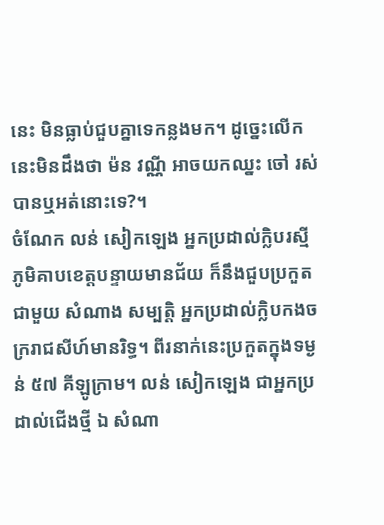នេះ មិនធ្លាប់ជួបគ្នាទេកន្លងមក។ ដូច្នេះលើកនេះមិនដឹងថា ម៉ន វណ្ណី អាចយកឈ្នះ ចៅ រស់ បានឬអត់នោះទេ?។
ចំណែក លន់ សៀកឡេង អ្នកប្រដាល់ក្លិបរស្មីភូមិគាបខេត្តបន្ទាយមានជ័យ ក៏នឹងជួបប្រកួតជាមួយ សំណាង សម្បត្តិ អ្នកប្រដាល់ក្លិបកងចក្ររាជសីហ៍មានរិទ្ធ។ ពីរនាក់នេះប្រកួតក្នុងទម្ងន់ ៥៧ គីឡូក្រាម។ លន់ សៀកឡេង ជាអ្នកប្រដាល់ជើងថ្មី ឯ សំណា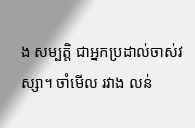ង សម្បត្តិ ជាអ្នកប្រដាល់ចាស់វស្សា។ ចាំមើល រវាង លន់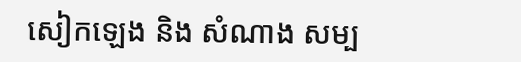សៀកឡេង និង សំណាង សម្ប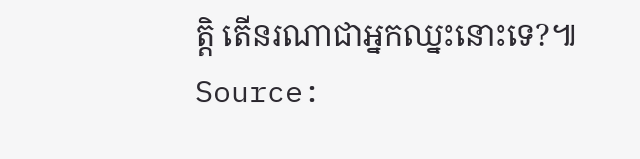ត្តិ តើនរណាជាអ្នកឈ្នះនោះទេ?៕
Source: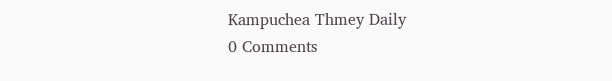Kampuchea Thmey Daily
0 Comments